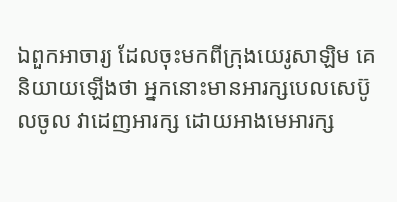ឯពួកអាចារ្យ ដែលចុះមកពីក្រុងយេរូសាឡិម គេនិយាយឡើងថា អ្នកនោះមានអារក្សបេលសេប៊ូលចូល វាដេញអារក្ស ដោយអាងមេអារក្ស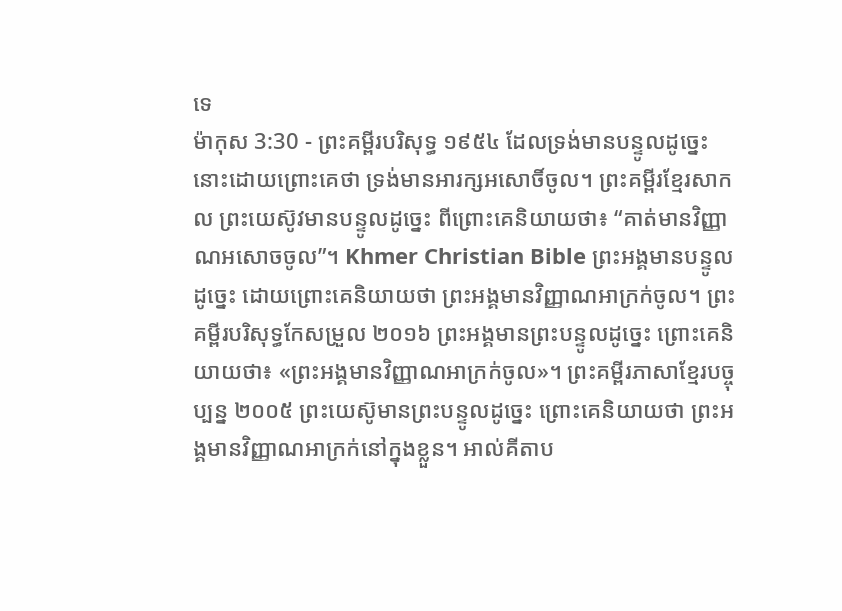ទេ
ម៉ាកុស 3:30 - ព្រះគម្ពីរបរិសុទ្ធ ១៩៥៤ ដែលទ្រង់មានបន្ទូលដូច្នេះ នោះដោយព្រោះគេថា ទ្រង់មានអារក្សអសោចិ៍ចូល។ ព្រះគម្ពីរខ្មែរសាកល ព្រះយេស៊ូវមានបន្ទូលដូច្នេះ ពីព្រោះគេនិយាយថា៖ “គាត់មានវិញ្ញាណអសោចចូល”។ Khmer Christian Bible ព្រះអង្គមានបន្ទូលដូច្នេះ ដោយព្រោះគេនិយាយថា ព្រះអង្គមានវិញ្ញាណអាក្រក់ចូល។ ព្រះគម្ពីរបរិសុទ្ធកែសម្រួល ២០១៦ ព្រះអង្គមានព្រះបន្ទូលដូច្នេះ ព្រោះគេនិយាយថា៖ «ព្រះអង្គមានវិញ្ញាណអាក្រក់ចូល»។ ព្រះគម្ពីរភាសាខ្មែរបច្ចុប្បន្ន ២០០៥ ព្រះយេស៊ូមានព្រះបន្ទូលដូច្នេះ ព្រោះគេនិយាយថា ព្រះអង្គមានវិញ្ញាណអាក្រក់នៅក្នុងខ្លួន។ អាល់គីតាប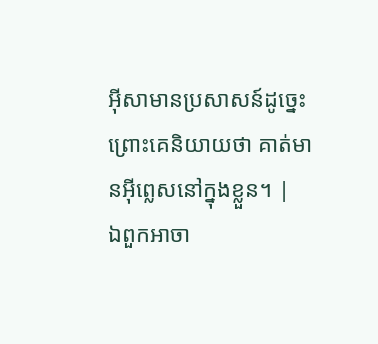អ៊ីសាមានប្រសាសន៍ដូច្នេះ ព្រោះគេនិយាយថា គាត់មានអ៊ីព្លេសនៅក្នុងខ្លួន។ |
ឯពួកអាចា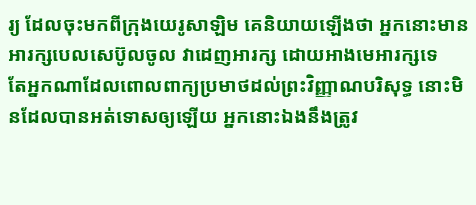រ្យ ដែលចុះមកពីក្រុងយេរូសាឡិម គេនិយាយឡើងថា អ្នកនោះមានអារក្សបេលសេប៊ូលចូល វាដេញអារក្ស ដោយអាងមេអារក្សទេ
តែអ្នកណាដែលពោលពាក្យប្រមាថដល់ព្រះវិញ្ញាណបរិសុទ្ធ នោះមិនដែលបានអត់ទោសឲ្យឡើយ អ្នកនោះឯងនឹងត្រូវ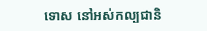ទោស នៅអស់កល្បជានិ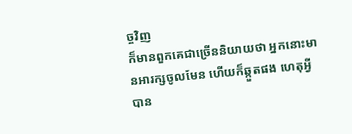ច្ចវិញ
ក៏មានពួកគេជាច្រើននិយាយថា អ្នកនោះមានអារក្សចូលមែន ហើយក៏ឆ្កួតផង ហេតុអ្វីបាន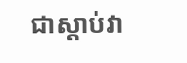ជាស្តាប់វា